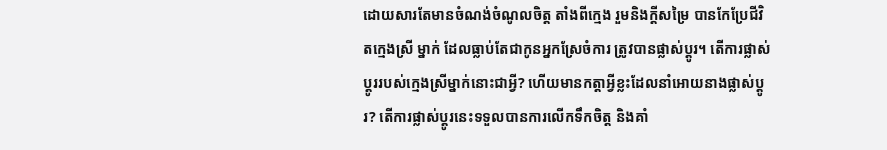ដោយសារតែមានចំណង់ចំណូលចិត្ត តាំងពីក្មេង រួមនិងក្ដីសម្រៃ បានកែប្រែជីវិតក្មេងស្រី ម្នាក់ ដែលធ្លាប់តែជាកូនអ្នកស្រែចំការ ត្រូវបានផ្លាស់ប្ដូរ។ តើការផ្លាស់ប្ដូររបស់ក្មេងស្រីម្នាក់នោះជាអ្វី? ហើយមានកត្តាអ្វីខ្លះដែលនាំអោយនាងផ្លាស់ប្ដូរ? តើការផ្លាស់ប្ដូរនេះទទួលបានការលើកទឹកចិត្ដ និងគាំ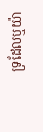ទ្រដែលឬយ៉ា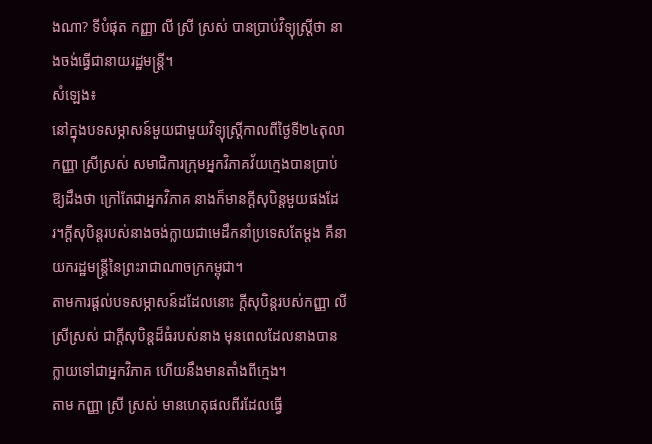ងណា? ទីបំផុត កញ្ញា លី ស្រី ស្រស់ បានប្រាប់វិទ្យុស្ត្រីថា នាងចង់ធ្វើជានាយរដ្ឋមន្ត្រី។
សំឡេង៖
នៅក្នុងបទសម្ភាសន៍មួយជាមួយវិទ្យុស្រ្ដីកាលពីថ្ងៃទី២៤តុលា កញ្ញា ស្រីស្រស់ សមាជិការក្រុមអ្នកវិភាគវ័យក្មេងបានប្រាប់ឱ្យដឹងថា ក្រៅតែជាអ្នកវិភាគ នាងក៏មានក្ដីសុបិន្ដមួយផងដែរ។ក្ដីសុបិន្ដរបស់នាងចង់ក្លាយជាមេដឹកនាំប្រទេសតែម្ដង គឺនាយករដ្ឋមន្រ្ដីនៃព្រះរាជាណាចក្រកម្ពុជា។
តាមការផ្ដល់បទសម្ភាសន៍ដដែលនោះ ក្ដីសុបិន្ដរបស់កញ្ញា លី ស្រីស្រស់ ជាក្ដីសុបិន្ដដ៏ធំរបស់នាង មុនពេលដែលនាងបានក្លាយទៅជាអ្នកវិភាគ ហើយនឹងមានតាំងពីក្មេង។
តាម កញ្ញា ស្រី ស្រស់ មានហេតុផលពីរដែលធ្វើ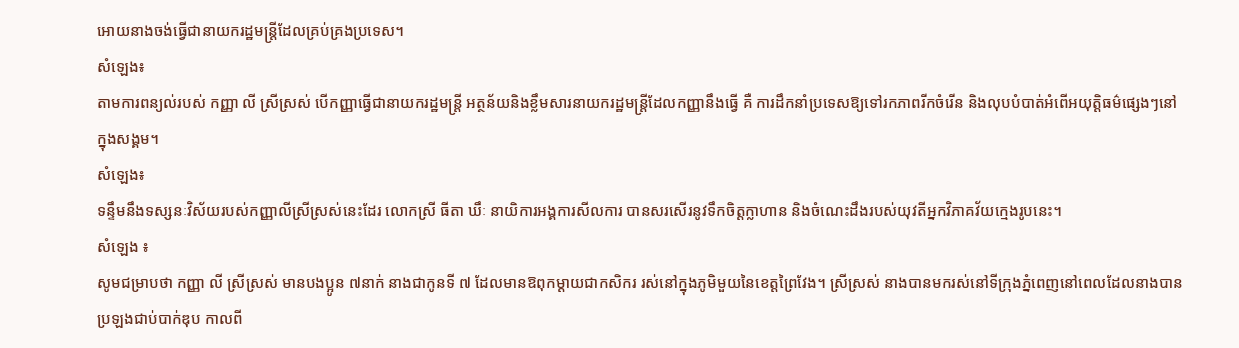អោយនាងចង់ធ្វើជានាយករដ្ឋមន្រ្ដីដែលគ្រប់គ្រងប្រទេស។
សំឡេង៖
តាមការពន្យល់របស់ កញ្ញា លី ស្រីស្រស់ បើកញ្ញាធ្វើជានាយករដ្ឋមន្រ្ដី អត្ថន័យនិងខ្លឹមសារនាយករដ្ឋមន្រ្ដីដែលកញ្ញានឹងធ្វើ គឺ ការដឹកនាំប្រទេសឱ្យទៅរកភាពរីកចំរើន និងលុបបំបាត់អំពើអយុត្ដិធម៌ផ្សេងៗនៅក្នុងសង្គម។
សំឡេង៖
ទន្ទឹមនឹងទស្សនៈវិស័យរបស់កញ្ញាលីស្រីស្រស់នេះដែរ លោកស្រី ធីតា ឃឹៈ នាយិការអង្គការសីលការ បានសរសើរនូវទឹកចិត្តក្លាហាន និងចំណេះដឹងរបស់យុវតីអ្នកវិភាគវ័យក្មេងរូបនេះ។
សំឡេង ៖
សូមជម្រាបថា កញ្ញា លី ស្រីស្រស់ មានបងប្អូន ៧នាក់ នាងជាកូនទី ៧ ដែលមានឱពុកម្ដាយជាកសិករ រស់នៅក្នុងភូមិមួយនៃខេត្តព្រៃវែង។ ស្រីស្រស់ នាងបានមករស់នៅទីក្រុងភ្នំពេញនៅពេលដែលនាងបានប្រឡងជាប់បាក់ឌុប កាលពី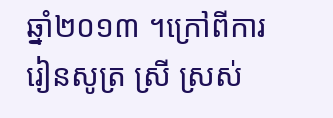ឆ្នាំ២០១៣ ។ក្រៅពីការរៀនសូត្រ ស្រី ស្រស់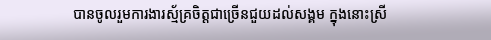បានចូលរួមការងារស្ម័គ្រចិត្តជាច្រើនជួយដល់សង្គម ក្នុងនោះស្រី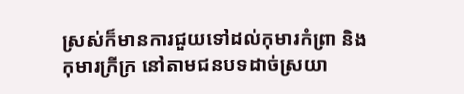ស្រស់ក៏មានការជួយទៅដល់កុមារកំព្រា និងកុមារក្រីក្រ នៅតាមជនបទដាច់ស្រយា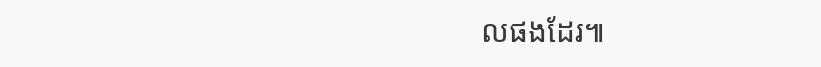លផងដែរ៕